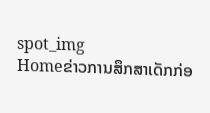spot_img
Homeຂ່າວການສຶກສາເດັກກ່ອ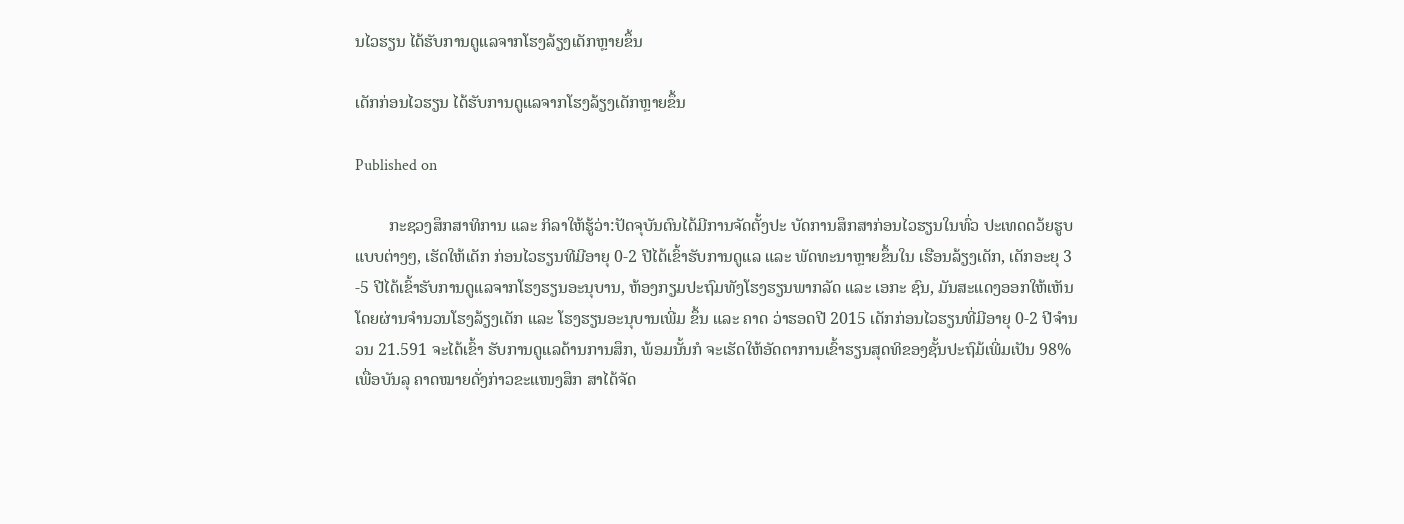ນໄວຮຽນ ໄດ້ຮັບການດູແລຈາກໂຮງລ້ຽງເດັກຫຼາຍຂຶ້ນ

ເດັກກ່ອນໄວຮຽນ ໄດ້ຮັບການດູແລຈາກໂຮງລ້ຽງເດັກຫຼາຍຂຶ້ນ

Published on

        ກະຊວງສຶກສາທິການ ແລະ ກິລາໃຫ້ຮູ້ວ່າ:ປັດຈຸບັນຕົນໄດ້ມີການຈັດຕັ້ງປະ ບັດການສຶກສາກ່ອນໄວຮຽນໃນທົ່ວ ປະເທດດວ້ຍຮູບແບບຕ່າງໆ, ເຮັດໃຫ້ເດັກ ກ່ອນໄວຮຽນທີມີອາຍຸ 0-2 ປີໄດ້ເຂົ້າຮັບການດູແລ ແລະ ພັດທະນາຫຼາຍຂຶ້ນໃນ ເຮືອນລ້ຽງເດັກ, ເດັກອະຍຸ 3 -5 ປີໄດ້ເຂົ້າຮັບການດູແລຈາກໂຮງຮຽນອະນຸບານ, ຫ້ອງກຽມປະຖົມທັງໂຮງຮຽນພາກລັດ ແລະ ເອກະ ຊົນ, ມັນສະແດງອອກໃຫ້ເຫັນ ໂດຍຜ່ານຈຳນວນໂຮງລ້ຽງເດັກ ແລະ ໂຮງຮຽນອະນຸບານເພີ່ມ ຂຶ້ນ ແລະ ຄາດ ວ່າຮອດປີ 2015 ເດັກກ່ອນໄວຮຽນທີ່ມີອາຍຸ 0-2 ປີຈຳນວນ 21.591 ຈະໄດ້ເຂົ້າ ຮັບການດູແລດ້ານການສຶກ, ພ້ອມນັ້ນກໍ ຈະເຮັດໃຫ້ອັດຕາການເຂົ້າຮຽນສຸດທິຂອງຊັ້ນປະຖົມ້ເພີ່ມເປັນ 98% ເພື່ອບັນລຸ ຄາດໝາຍດັ່ງກ່າວຂະແໜງສຶກ ສາໄດ້ຈັດ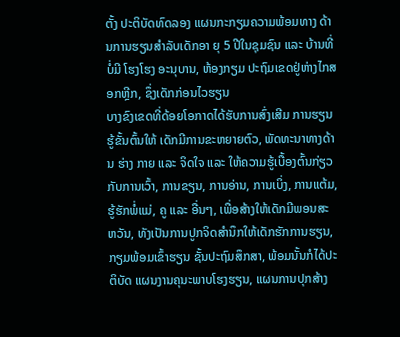ຕັ້ງ ປະຕິບັດທົດລອງ ແຜນກະກຽມຄວາມພ້ອມທາງ ດ້ານການຮຽນສຳລັບເດັກອາ ຍຸ 5 ປີໃນຊຸມຊົນ ແລະ ບ້ານທີ່ບໍ່ມີ ໂຮງໂຮງ ອະນຸບານ, ຫ້ອງກຽມ ປະຖົມເຂດຢູ່ຫ່າງໄກສອກຫຼີກ, ຊຶ່ງເດັກກ່ອນໄວຮຽນ
ບາງຂົງເຂດທີ່ດ້ອຍໂອກາດໄດ້ຮັບການສົ່ງເສີມ ການຮຽນຮູ້ຂັ້ນຕົ້ນໃຫ້ ເດັກມີການຂະຫຍາຍຕົວ, ພັດທະນາທາງດ້ານ ຮ່າງ ກາຍ ແລະ ຈິດໃຈ ແລະ ໃຫ້ຄວາມຮູ້ເບື້ອງຕົ້ນກ່ຽວກັບການເວົ້າ, ການຂຽນ, ການອ່ານ, ການເບິ່ງ, ການແຕ້ມ, ຮູ້ຮັກພໍ່ແມ່, ຄູ ແລະ ອື່ນໆ, ເພື່ອສ້າງໃຫ້ເດັກມີພອນສະ ຫວັນ, ທັງເປັນການປູກຈິດສຳນຶກໃຫ້ເດັກຮັກການຮຽນ, ກຽມພ້ອມເຂົ້າຮຽນ ຊັ້ນປະຖົມສຶກສາ, ພ້ອມນັ້ນກໍໄດ້ປະຕິບັດ ແຜນງານຄຸນະພາບໂຮງຮຽນ, ແຜນການປຸກສ້າງ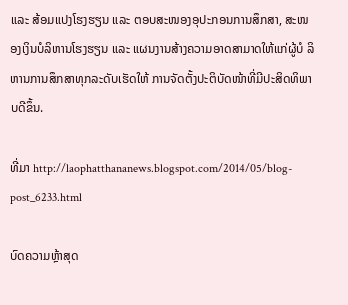ແລະ ສ້ອມແປງໂຮງຮຽນ ແລະ ຕອບສະໜອງອຸປະກອນການສຶກສາ, ສະໜອງເງິນບໍລິຫານໂຮງຮຽນ ແລະ ແຜນງານສ້າງຄວາມອາດສາມາດໃຫ້ແກ່ຜູ້ບໍ ລິຫານການສຶກສາທຸກລະດັບເຮັດໃຫ້ ການຈັດຕັ້ງປະຕິບັດໜ້າທີ່ມີປະສິດທິພາບດີຂຶ້ນ.

ທີ່ມາ http://laophatthananews.blogspot.com/2014/05/blog-post_6233.html

ບົດຄວາມຫຼ້າສຸດ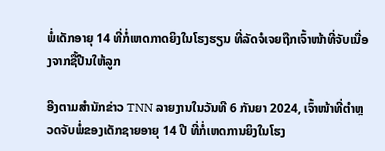ພໍ່ເດັກອາຍຸ 14 ທີ່ກໍ່ເຫດກາດຍິງໃນໂຮງຮຽນ ທີ່ລັດຈໍເຈຍຖືກເຈົ້າໜ້າທີ່ຈັບເນື່ອງຈາກຊື້ປືນໃຫ້ລູກ

ອີງຕາມສຳນັກຂ່າວ TNN ລາຍງານໃນວັນທີ 6 ກັນຍາ 2024, ເຈົ້າໜ້າທີ່ຕຳຫຼວດຈັບພໍ່ຂອງເດັກຊາຍອາຍຸ 14 ປີ ທີ່ກໍ່ເຫດການຍິງໃນໂຮງ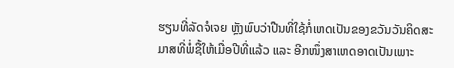ຮຽນທີ່ລັດຈໍເຈຍ ຫຼັງພົບວ່າປືນທີ່ໃຊ້ກໍ່ເຫດເປັນຂອງຂວັນວັນຄິດສະມາສທີ່ພໍ່ຊື້ໃຫ້ເມື່ອປີທີ່ແລ້ວ ແລະ ອີກໜຶ່ງສາເຫດອາດເປັນເພາະ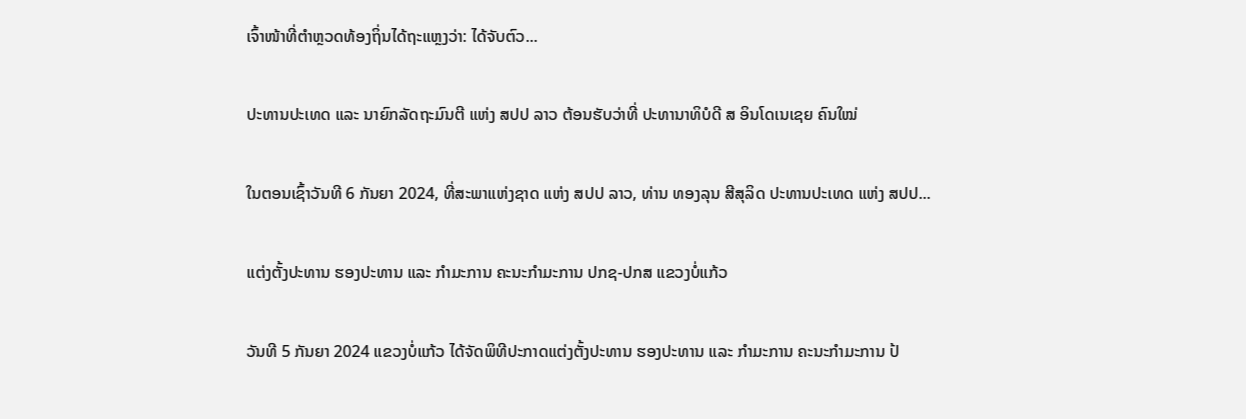ເຈົ້າໜ້າທີ່ຕຳຫຼວດທ້ອງຖິ່ນໄດ້ຖະແຫຼງວ່າ: ໄດ້ຈັບຕົວ...

ປະທານປະເທດ ແລະ ນາຍົກລັດຖະມົນຕີ ແຫ່ງ ສປປ ລາວ ຕ້ອນຮັບວ່າທີ່ ປະທານາທິບໍດີ ສ ອິນໂດເນເຊຍ ຄົນໃໝ່

ໃນຕອນເຊົ້າວັນທີ 6 ກັນຍາ 2024, ທີ່ສະພາແຫ່ງຊາດ ແຫ່ງ ສປປ ລາວ, ທ່ານ ທອງລຸນ ສີສຸລິດ ປະທານປະເທດ ແຫ່ງ ສປປ...

ແຕ່ງຕັ້ງປະທານ ຮອງປະທານ ແລະ ກຳມະການ ຄະນະກຳມະການ ປກຊ-ປກສ ແຂວງບໍ່ແກ້ວ

ວັນທີ 5 ກັນຍາ 2024 ແຂວງບໍ່ແກ້ວ ໄດ້ຈັດພິທີປະກາດແຕ່ງຕັ້ງປະທານ ຮອງປະທານ ແລະ ກຳມະການ ຄະນະກຳມະການ ປ້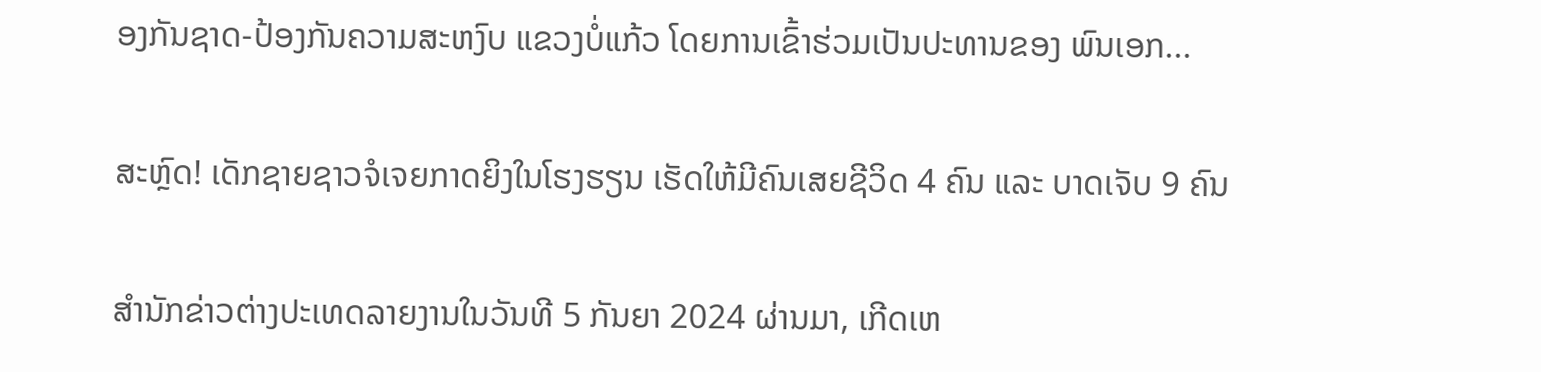ອງກັນຊາດ-ປ້ອງກັນຄວາມສະຫງົບ ແຂວງບໍ່ແກ້ວ ໂດຍການເຂົ້າຮ່ວມເປັນປະທານຂອງ ພົນເອກ...

ສະຫຼົດ! ເດັກຊາຍຊາວຈໍເຈຍກາດຍິງໃນໂຮງຮຽນ ເຮັດໃຫ້ມີຄົນເສຍຊີວິດ 4 ຄົນ ແລະ ບາດເຈັບ 9 ຄົນ

ສຳນັກຂ່າວຕ່າງປະເທດລາຍງານໃນວັນທີ 5 ກັນຍາ 2024 ຜ່ານມາ, ເກີດເຫ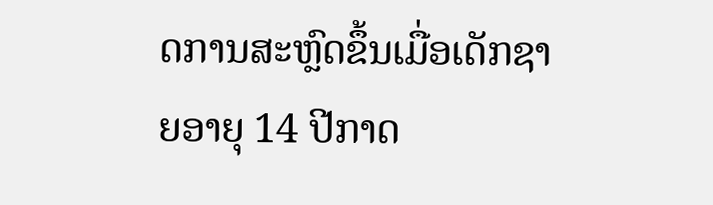ດການສະຫຼົດຂຶ້ນເມື່ອເດັກຊາຍອາຍຸ 14 ປີກາດ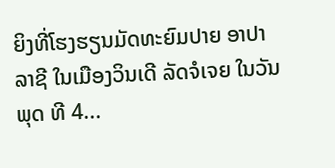ຍິງທີ່ໂຮງຮຽນມັດທະຍົມປາຍ ອາປາລາຊີ ໃນເມືອງວິນເດີ ລັດຈໍເຈຍ ໃນວັນພຸດ ທີ 4...